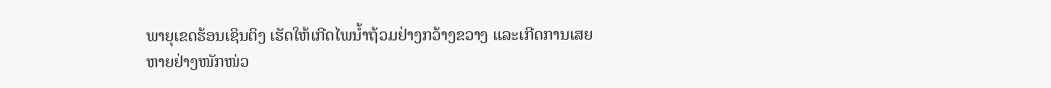ພາຍຸເຂດຮ້ອນເຊິນຕິງ ເຮັດໃຫ້ເກີດໄພນໍ້າຖ້ວມຢ່າງກວ້າງຂວາງ ແລະເກີດການເສຍ
ຫາຍຢ່າງໜັກໜ່ວ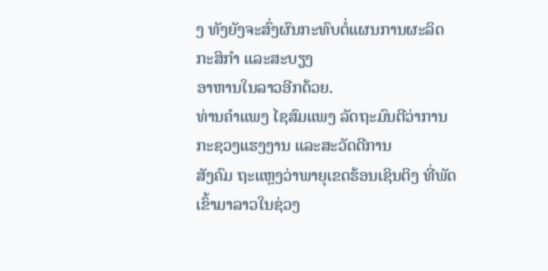ງ ທັງຍັງຈະສົ່ງຜົນກະທົບຕໍ່ແຜນການຜະລິດກະສິກຳ ແລະສະບຽງ
ອາຫານໃນລາວອີກດ້ວຍ.
ທ່ານຄຳແພງ ໄຊສົມແພງ ລັດຖະມົນຕີວ່າການກະຊວງແຮງງານ ແລະສະວັດດີການ
ສັງຄົມ ຖະແຫຼງວ່າພາຍຸເຂດຮ້ອນເຊິນຕິງ ທີ່ພັດເຂົ້າມາລາວໃນຊ່ວງ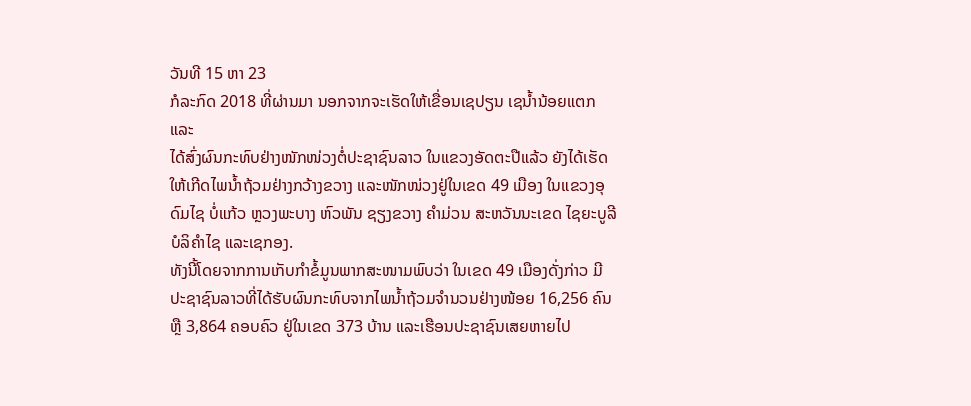ວັນທີ 15 ຫາ 23
ກໍລະກົດ 2018 ທີ່ຜ່ານມາ ນອກຈາກຈະເຮັດໃຫ້ເຂື່ອນເຊປຽນ ເຊນໍ້ານ້ອຍແຕກ ແລະ
ໄດ້ສົ່ງຜົນກະທົບຢ່າງໜັກໜ່ວງຕໍ່ປະຊາຊົນລາວ ໃນແຂວງອັດຕະປືແລ້ວ ຍັງໄດ້ເຮັດ
ໃຫ້ເກີດໄພນໍ້າຖ້ວມຢ່າງກວ້າງຂວາງ ແລະໜັກໜ່ວງຢູ່ໃນເຂດ 49 ເມືອງ ໃນແຂວງອຸ
ດົມໄຊ ບໍ່ແກ້ວ ຫຼວງພະບາງ ຫົວພັນ ຊຽງຂວາງ ຄຳມ່ວນ ສະຫວັນນະເຂດ ໄຊຍະບູລີ
ບໍລິຄຳໄຊ ແລະເຊກອງ.
ທັງນີ້ໂດຍຈາກການເກັບກໍາຂໍ້ມູນພາກສະໜາມພົບວ່າ ໃນເຂດ 49 ເມືອງດັ່ງກ່າວ ມີ
ປະຊາຊົນລາວທີ່ໄດ້ຮັບຜົນກະທົບຈາກໄພນໍ້າຖ້ວມຈຳນວນຢ່າງໜ້ອຍ 16,256 ຄົນ
ຫຼື 3,864 ຄອບຄົວ ຢູ່ໃນເຂດ 373 ບ້ານ ແລະເຮືອນປະຊາຊົນເສຍຫາຍໄປ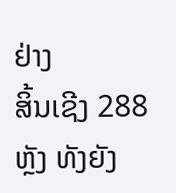ຢ່າງ
ສິ້ນເຊີງ 288 ຫຼັງ ທັງຍັງ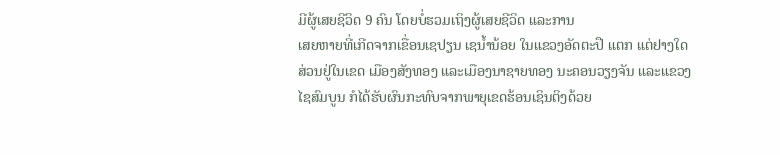ມີຜູ້ເສຍຊີວິດ 9 ຄົນ ໂດຍບໍ່ຮວມເຖິງຜູ້ເສຍຊີວິດ ແລະການ
ເສຍຫາຍທີ່ເກີດຈາກເຂື່ອນເຊປຽນ ເຊນໍ້ານ້ອຍ ໃນແຂວງອັດຕະປື ແຕກ ແຕ່ຢາງໃດ
ສ່ວນຢູ່ໃນເຂດ ເມືອງສັງທອງ ແລະເມືອງນາຊາຍທອງ ນະຄອນວຽງຈັນ ແລະແຂວງ
ໄຊສົມບູນ ກໍໄດ້ຮັບຜົນກະທົບຈາກພາຍຸເຂດຮ້ອນເຊິນຕິງດ້ວຍ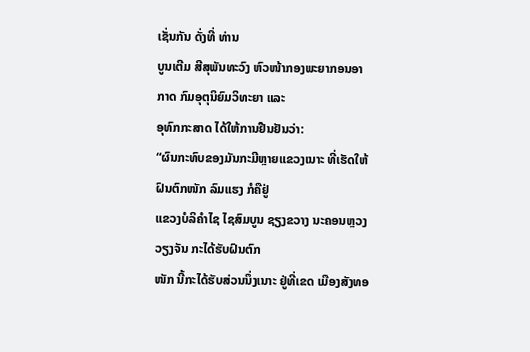ເຊັ່ນກັນ ດັ່ງທີ່ ທ່ານ
ບູນເຕີມ ສີສຸພັນທະວົງ ຫົວໜ້າກອງພະຍາກອນອາກາດ ກົມອຸຕຸນິຍົມວິທະຍາ ແລະ
ອຸທົກກະສາດ ໄດ້ໃຫ້ການຢືນຢັນວ່າ:
“ຜົນກະທົບຂອງມັນກະມີຫຼາຍແຂວງເນາະ ທີ່ເຮັດໃຫ້ຝົນຕົກໜັກ ລົມແຮງ ກໍຄືຢູ່
ແຂວງບໍລິຄໍາໄຊ ໄຊສົມບູນ ຊຽງຂວາງ ນະຄອນຫຼວງວຽງຈັນ ກະໄດ້ຮັບຝົນຕົກ
ໜັກ ນີ້ກະໄດ້ຮັບສ່ວນນຶ່ງເນາະ ຢູ່ທີ່ເຂດ ເມືອງສັງທອ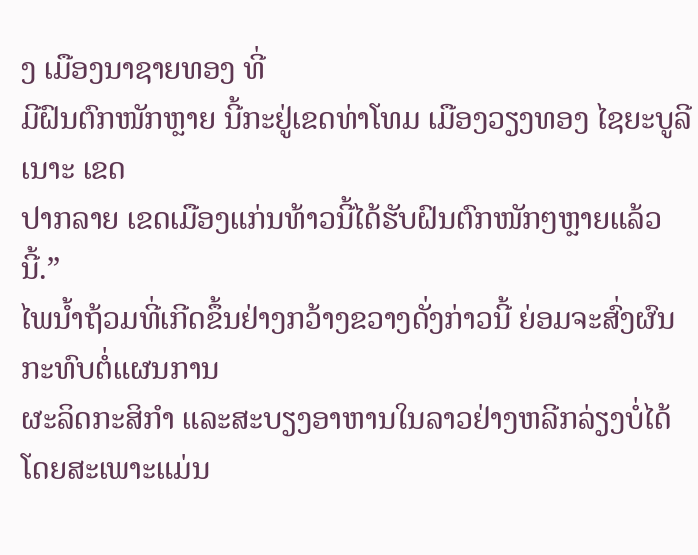ງ ເມືອງນາຊາຍທອງ ທີ່
ມີຝົນຕົກໜັກຫຼາຍ ນີ້ກະຢູ່ເຂດທ່າໂທມ ເມືອງວຽງທອງ ໄຊຍະບູລີເນາະ ເຂດ
ປາກລາຍ ເຂດເມືອງແກ່ນທ້າວນີ້ໄດ້ຮັບຝົນຕົກໜັກໆຫຼາຍແລ້ວນີ້.”
ໄພນໍ້າຖ້ວມທີ່ເກີດຂຶ້ນຢ່າງກວ້າງຂວາງດັ່ງກ່າວນີ້ ຍ່ອມຈະສົ່ງຜົນກະທົບຕໍ່ແຜນການ
ຜະລິດກະສິກໍາ ແລະສະບຽງອາຫານໃນລາວຢ່າງຫລີກລ່ຽງບໍ່ໄດ້ ໂດຍສະເພາະແມ່ນ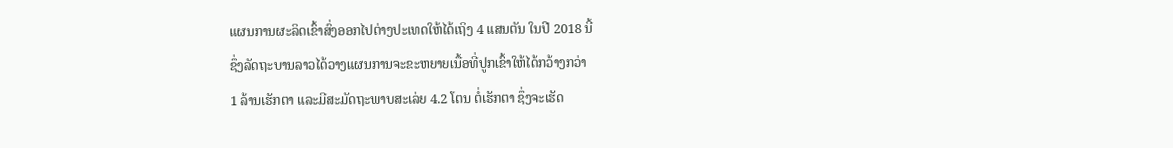ແຜນການຜະລິດເຂົ້າສົ່ງອອກໄປຕ່າງປະເທດໃຫ້ໄດ້ເຖິງ 4 ແສນຕັນ ໃນປີ 2018 ນີ້
ຊຶ່ງລັດຖະບານລາວໄດ້ວາງແຜນການຈະຂະຫຍາຍເນື້ອທີ່ປູກເຂົ້າໃຫ້ໄດ້ກວ້າງກວ່າ
1 ລ້ານເຮັກຕາ ແລະມີສະມັດຖະພາບສະເລ່ຍ 4.2 ໂຕນ ຕໍ່ເຮັກຕາ ຊຶ່ງຈະເຮັດ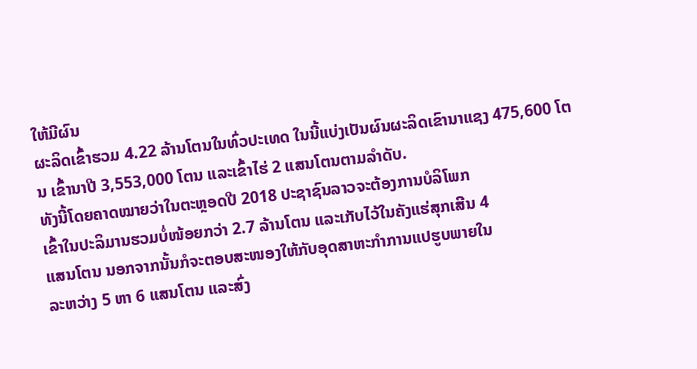ໃຫ້ມີຜົນ
ຜະລິດເຂົ້າຮວມ 4.22 ລ້ານໂຕນໃນທົ່ວປະເທດ ໃນນີ້ແບ່ງເປັນຜົນຜະລິດເຂົານາແຊງ 475,600 ໂຕນ ເຂົ້ານາປີ 3,553,000 ໂຕນ ແລະເຂົ້າໄຮ່ 2 ແສນໂຕນຕາມລຳດັບ.
ທັງນີ້ໂດຍຄາດໝາຍວ່າໃນຕະຫຼອດປີ 2018 ປະຊາຊົນລາວຈະຕ້ອງການບໍລິໂພກ
ເຂົ້າໃນປະລິມານຮວມບໍ່ໜ້ອຍກວ່າ 2.7 ລ້ານໂຕນ ແລະເກັບໄວ້ໃນຄັງແຮ່ສຸກເສີນ 4
ແສນໂຕນ ນອກຈາກນັ້ນກໍຈະຕອບສະໜອງໃຫ້ກັບອຸດສາຫະກໍາການແປຮູບພາຍໃນ
ລະຫວ່າງ 5 ຫາ 6 ແສນໂຕນ ແລະສົ່ງ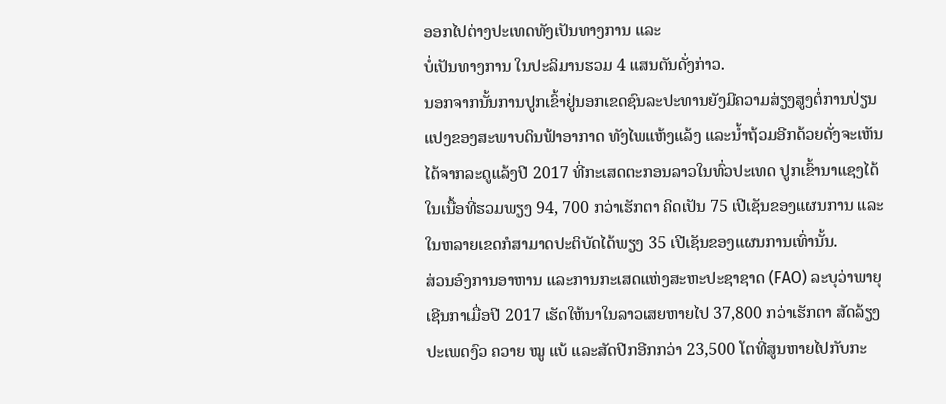ອອກໄປຕ່າງປະເທດທັງເປັນທາງການ ແລະ
ບໍ່ເປັນທາງການ ໃນປະລິມານຮວມ 4 ແສນຕັນດັ່ງກ່າວ.
ນອກຈາກນັ້ນການປູກເຂົ້າຢູ່ນອກເຂດຊົນລະປະທານຍັງມີຄວາມສ່ຽງສູງຕໍ່ການປ່ຽນ
ແປງຂອງສະພາບດິນຟ້າອາກາດ ທັງໄພແຫ້ງແລ້ງ ແລະນໍ້າຖ້ວມອີກດ້ວຍດັ່ງຈະເຫັນ
ໄດ້ຈາກລະດູແລ້ງປີ 2017 ທີ່ກະເສດຕະກອນລາວໃນທົ່ວປະເທດ ປູກເຂົ້ານາແຊງໄດ້
ໃນເນື້ອທີ່ຮວມພຽງ 94, 700 ກວ່າເຮັກຕາ ຄິດເປັນ 75 ເປີເຊັນຂອງແຜນການ ແລະ
ໃນຫລາຍເຂດກໍສາມາດປະຕິບັດໄດ້ພຽງ 35 ເປີເຊັນຂອງແຜນການເທົ່ານັ້ນ.
ສ່ວນອົງການອາຫານ ແລະການກະເສດແຫ່ງສະຫະປະຊາຊາດ (FAO) ລະບຸວ່າພາຍຸ
ເຊີນກາເມື່ອປີ 2017 ເຮັດໃຫ້ນາໃນລາວເສຍຫາຍໄປ 37,800 ກວ່າເຮັກຕາ ສັດລ້ຽງ
ປະເພດງົວ ຄວາຍ ໝູ ແບ້ ແລະສັດປີກອີກກວ່າ 23,500 ໂຕທີ່ສູນຫາຍໄປກັບກະ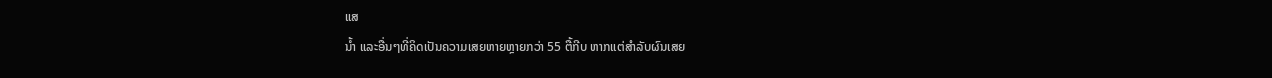ແສ
ນໍ້າ ແລະອື່ນໆທີ່ຄິດເປັນຄວາມເສຍຫາຍຫຼາຍກວ່າ 55 ຕື້ກີບ ຫາກແຕ່ສຳລັບຜົນເສຍ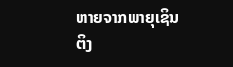ຫາຍຈາກພາຍຸເຊິນຕິງ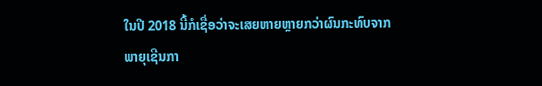ໃນປີ 2018 ນີ້ກໍເຊື່ອວ່າຈະເສຍຫາຍຫຼາຍກວ່າຜົນກະທົບຈາກ
ພາຍຸເຊີນກາ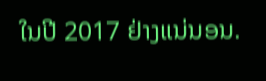ໃນປີ 2017 ຢ່າງແນ່ນອນ.